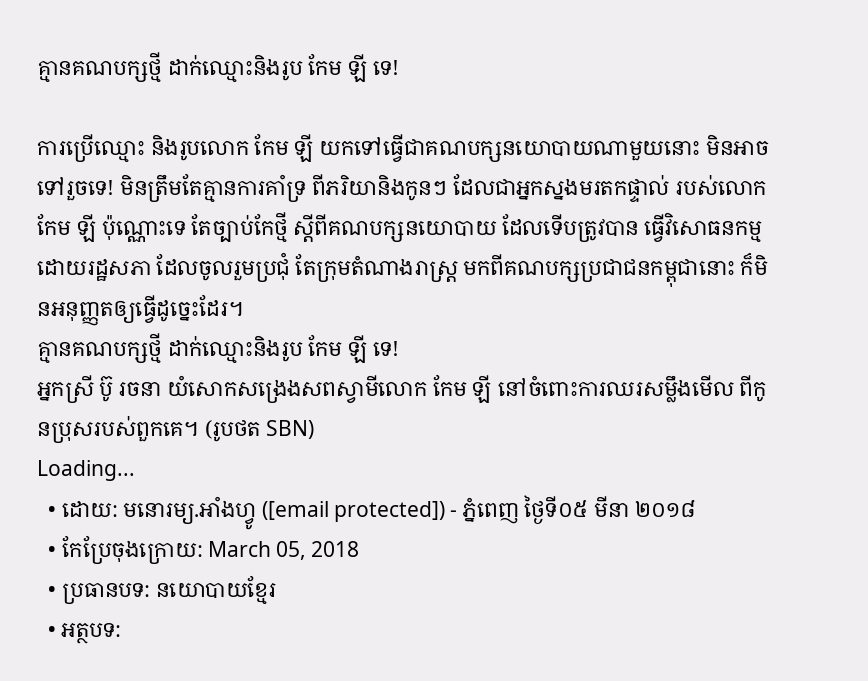គ្មានគណបក្សថ្មី ដាក់ឈ្មោះនិងរូប កែម ឡី ទេ!

ការប្រើឈ្មោះ និងរូបលោក កែម ឡី យកទៅធ្វើជាគណបក្សនយោបាយណាមួយនោះ មិនអាចទៅរួចទេ! មិនត្រឹមតែគ្មានការគាំទ្រ ពីភរិយានិងកូនៗ ដែលជាអ្នកស្នងមរតកផ្ទាល់ របស់លោក កែម ឡី ប៉ុណ្ណោះទេ តែច្បាប់កែថ្មី ស្ដីពីគណបក្សនយោបាយ ដែលទើបត្រូវបាន ធ្វើវិសោធនកម្មដោយរដ្ឋសភា ដែលចូលរួមប្រជុំ តែក្រុមតំណាងរាស្ត្រ មកពីគណបក្សប្រជាជនកម្ពុជានោះ ក៏មិនអនុញ្ញតឲ្យធ្វើដូច្នេះដែរ។
គ្មានគណបក្សថ្មី ដាក់ឈ្មោះនិងរូប កែម ឡី ទេ!
អ្នកស្រី ប៊ូ រចនា យំសោកសង្រេងសពស្វាមីលោក កែម ឡី នៅចំពោះការឈរសម្លឹងមើល ពីកូនប្រុសរបស់ពួកគេ។ (រូបថត SBN)
Loading...
  • ដោយ: មនោរម្យ.អាំងហ្វូ ([email protected]) - ភ្នំពេញ ថ្ងៃទី០៥ មីនា ២០១៨
  • កែប្រែចុងក្រោយ: March 05, 2018
  • ប្រធានបទ: នយោបាយខ្មែរ
  • អត្ថបទ: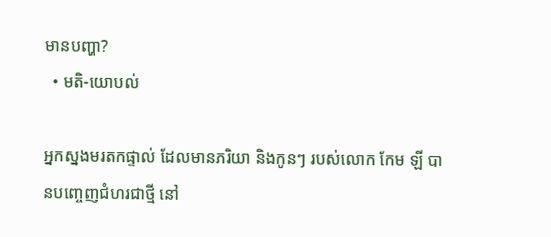មានបញ្ហា?
  • មតិ-យោបល់

អ្នកស្នងមរតកផ្ទាល់ ដែលមានភរិយា និងកូនៗ របស់លោក កែម ឡី បានបញ្ចេញជំហរជាថ្មី នៅ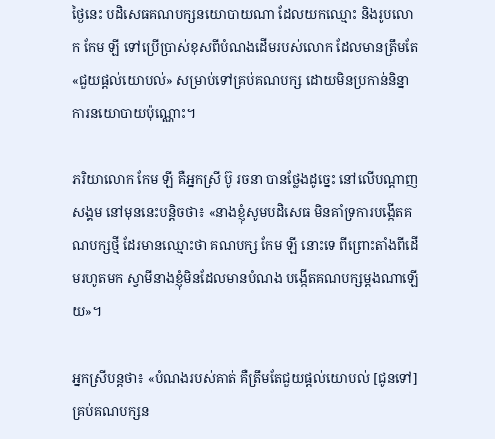ថ្ងៃនេះ បដិសេធគណបក្សនយោបាយណា ដែលយកឈ្មោះ និងរូបលោក កែម ឡី ទៅប្រើប្រាស់ខុសពីបំណងដើមរបស់លោក ដែលមានត្រឹមតែ«ជួយផ្ដល់យោបល់» សម្រាប់ទៅគ្រប់គណបក្ស ដោយមិនប្រកាន់និន្នាការនយោបាយប៉ុណ្ណោះ។

ភរិយាលោក កែម ឡី គឺអ្នកស្រី ប៊ូ រចនា បានថ្លែងដូច្នេះ នៅលើបណ្ដាញសង្គម នៅមុននេះបន្តិចថា៖ «នាងខ្ញុំសូមបដិសេធ មិនគាំទ្រការបង្កើតគណបក្សថ្មី ដែរមានឈ្មោះថា គណបក្ស កែម ឡី នោះទេ ពីព្រោះតាំងពីដើមរហូតមក ស្វាមីនាងខ្ញុំមិនដែលមានបំណង បង្កើតគណបក្សម្តងណាឡើយ»។

អ្នកស្រីបន្តថា៖ «បំណងរបស់គាត់ គឺត្រឹមតែជួយផ្តល់យោបល់ [ជូនទៅ]គ្រប់គណបក្សន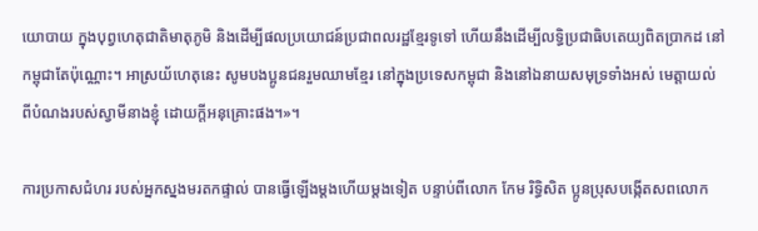យោបាយ ក្នុងបុព្វហេតុជាតិមាតុភូមិ និងដើម្បីផលប្រយោជន៍ប្រជាពលរដ្ឋខ្មែរទូទៅ ហើយនឹងដើម្បីលទ្ធិប្រជាធិបតេយ្យពិតប្រាកដ នៅកម្ពុជាតែប៉ុណ្ណោះ។ អាស្រយ័ហេតុនេះ សូមបងប្អូនជនរួមឈាមខ្មែរ នៅក្នុងប្រទេសកម្ពុជា និងនៅឯនាយសមុទ្រទាំងអស់ មេត្តាយល់ពីបំណងរបស់ស្វាមីនាងខ្ញុំ ដោយក្តីអនុគ្រោះផង។»។

ការប្រកាសជំហរ របស់អ្នកស្នងមរតកផ្ទាល់ បានធ្វើឡើងម្ដងហើយម្ដងទៀត បន្ទាប់ពីលោក កែម រិទិ្ធសិត ប្អូនប្រុសបង្កើតសពលោក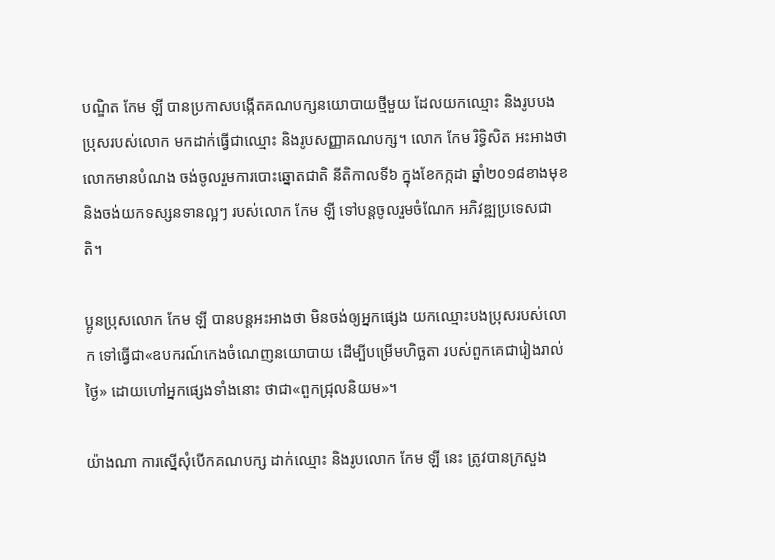បណ្ឌិត កែម ឡី បានប្រកាសបង្កើតគណបក្សនយោបាយថ្មីមួយ ដែលយកឈ្មោះ និងរូបបងប្រុសរបស់លោក មកដាក់ធ្វើជាឈ្មោះ និងរូបសញ្ញាគណបក្ស។ លោក កែម រិទ្ធិសិត អះអាងថា លោកមានបំណង ចង់ចូលរួមការបោះឆ្នោតជាតិ នីតិកាលទី៦ ក្នុងខែកក្កដា ឆ្នាំ២០១៨ខាងមុខ និងចង់យកទស្សនទានល្អៗ របស់លោក កែម ឡី ទៅបន្តចូលរួមចំណែក អភិវឌ្ឍប្រទេសជាតិ។

ប្អូនប្រុសលោក កែម ឡី បានបន្តអះអាងថា មិនចង់ឲ្យអ្នកផ្សេង យកឈ្មោះបងប្រុសរបស់លោក ទៅធ្វើជា«ឧបករណ៍កេងចំណេញនយោបាយ ដើម្បីបម្រើមហិច្ឆតា របស់ពួកគេជារៀងរាល់ថ្ងៃ» ដោយហៅអ្នកផ្សេងទាំងនោះ ថាជា«ពួកជ្រុលនិយម»។

យ៉ាងណា ការស្នើសុំបើកគណបក្ស ដាក់ឈ្មោះ និងរូបលោក កែម ឡី នេះ ត្រូវបានក្រសួង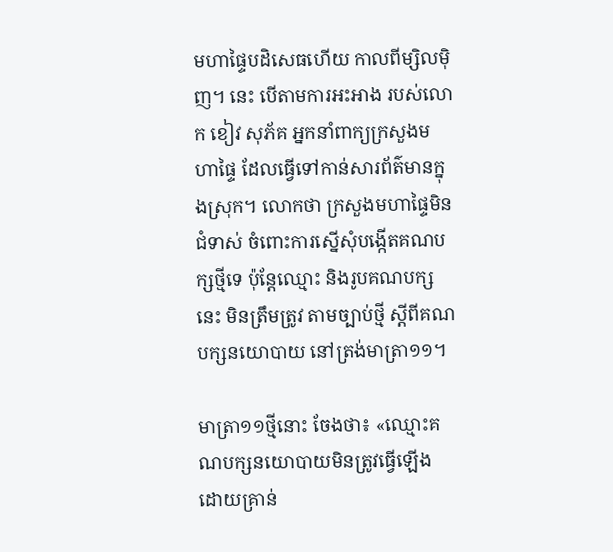មហាផ្ទៃបដិសេធហើយ កាលពីម្សិលម៉ិញ។ នេះ បើតាមការអះអាង របស់លោក ខៀវ សុភ័គ អ្នកនាំពាក្យក្រសួងមហាផ្ទៃ ដែលធ្វើទៅកាន់សារព័ត៌មានក្នុងស្រុក។ លោកថា ក្រសួងមហាផ្ទៃមិនជំទាស់ ចំពោះការស្នើសុំបង្កើតគណបក្សថ្មីទេ ប៉ុន្តែឈ្មោះ និងរូបគណបក្សនេះ មិនត្រឹមត្រូវ តាមច្បាប់ថ្មី ស្តីពីគណបក្សនយោបាយ នៅត្រង់មាត្រា១១។

មាត្រា១១ថ្មីនោះ ចែងថា៖ «ឈ្មោះគណបក្សនយោបាយមិនត្រូវធ្វើឡើង ដោយគ្រាន់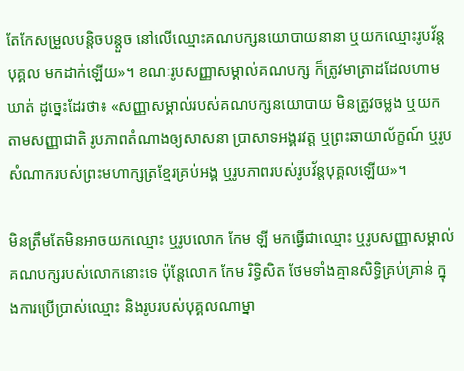តែកែសម្រួលបន្តិចបន្តួច នៅលើឈ្មោះគណបក្សនយោបាយនានា ឬយកឈ្មោះរូបវ័ន្តបុគ្គល មកដាក់ឡើយ»។ ខណៈរូបសញ្ញាសម្គាល់គណបក្ស ក៏ត្រូវមាត្រាដដែលហាមឃាត់ ដូច្នេះដែរថា៖ «សញ្ញាសម្គាល់របស់គណបក្សនយោបាយ មិនត្រូវចម្លង ឬយកតាមសញ្ញាជាតិ រូបភាពតំណាងឲ្យសាសនា ប្រាសាទអង្គរវត្ត ឬព្រះឆាយាល័ក្ខណ៍ ឬរូបសំណាករបស់ព្រះមហាក្សត្រខ្មែរគ្រប់អង្គ ឬរូបភាពរបស់រូបវ័ន្តបុគ្គលឡើយ»។

មិនត្រឹមតែមិនអាចយកឈ្មោះ ឬរូបលោក កែម ឡី មកធ្វើជាឈ្មោះ ឬរូបសញ្ញាសម្គាល់គណបក្សរបស់លោកនោះទេ ប៉ុន្តែលោក កែម រិទ្ធិសិត ថែមទាំងគ្មានសិទ្ធិគ្រប់គ្រាន់ ក្នុងការប្រើប្រាស់ឈ្មោះ និងរូបរបស់បុគ្គលណាម្នា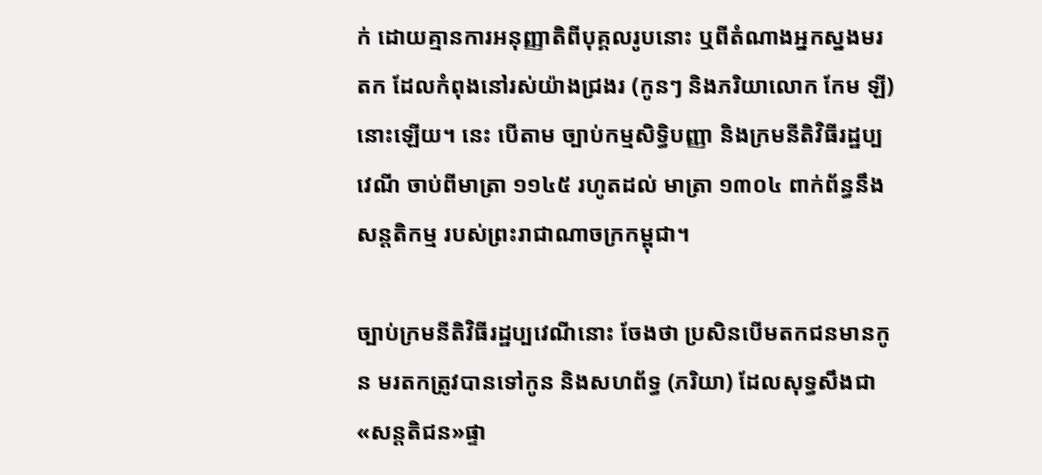ក់ ដោយគ្មានការអនុញ្ញាតិពីបុគ្គលរូបនោះ ឬពីតំណាងអ្នកស្នងមរតក ដែលកំពុងនៅរស់យ៉ាងជ្រងរ (កូនៗ និងភរិយាលោក កែម ឡី) នោះឡើយ។ នេះ បើតាម ច្បាប់កម្មសិទ្ធិបញ្ញា និងក្រមនីតិវិធីរដ្ឋប្បវេណី ចាប់ពីមាត្រា ១១៤៥ រហូតដល់ មាត្រា ១៣០៤ ពាក់ព័ន្ធនឹងសន្តតិកម្ម របស់ព្រះរាជាណាចក្រកម្ពុជា។

ច្បាប់ក្រមនីតិវិធីរដ្ឋប្បវេណីនោះ ចែងថា ប្រសិនបើមតកជនមានកូន មរតកត្រូវបានទៅកូន និងសហព័ទ្ធ (ភរិយា) ដែលសុទ្ធសឹងជា«សន្តតិជន»ផ្ទា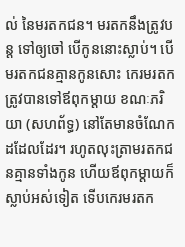ល់ នៃមរតកជន។ មរតកនឹងត្រូវបន្ត ទៅឲ្យចៅ បើកូននោះស្លាប់។ បើមរតកជនគ្មានកូនសោះ កេរមរតកត្រូវបានទៅឪពុកម្តាយ ខណៈភរិយា (សហព័ទ្ធ) នៅតែមានចំណែកដដែលដែរ។ រហូតលុះត្រាមរតកជនគ្មានទាំងកូន ហើយឪពុកម្តាយក៏ស្លាប់អស់ទៀត ទើបកេរមរតក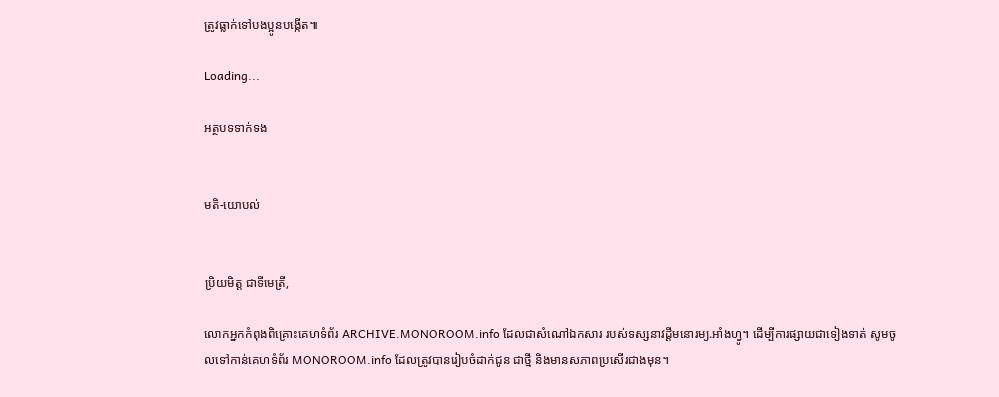ត្រូវធ្លាក់ទៅបងប្អូនបង្កើត៕

Loading...

អត្ថបទទាក់ទង


មតិ-យោបល់


ប្រិយមិត្ត ជាទីមេត្រី,

លោកអ្នកកំពុងពិគ្រោះគេហទំព័រ ARCHIVE.MONOROOM.info ដែលជាសំណៅឯកសារ របស់ទស្សនាវដ្ដីមនោរម្យ.អាំងហ្វូ។ ដើម្បីការផ្សាយជាទៀងទាត់ សូមចូលទៅកាន់គេហទំព័រ MONOROOM.info ដែលត្រូវបានរៀបចំដាក់ជូន ជាថ្មី និងមានសភាពប្រសើរជាងមុន។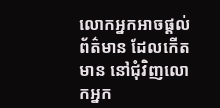លោកអ្នកអាចផ្ដល់ព័ត៌មាន ដែលកើតមាន នៅជុំវិញលោកអ្នក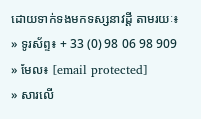ដោយទាក់ទងមកទស្សនាវដ្ដី តាមរយៈ៖
» ទូរស័ព្ទ៖ + 33 (0) 98 06 98 909
» មែល៖ [email protected]
» សារលើ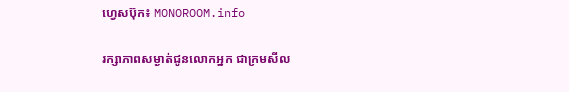ហ្វេសប៊ុក៖ MONOROOM.info

រក្សាភាពសម្ងាត់ជូនលោកអ្នក ជាក្រមសីល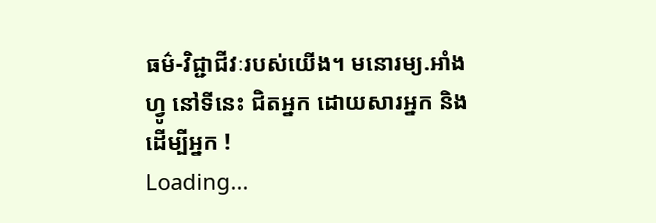ធម៌-វិជ្ជាជីវៈរបស់យើង។ មនោរម្យ.អាំងហ្វូ នៅទីនេះ ជិតអ្នក ដោយសារអ្នក និងដើម្បីអ្នក !
Loading...